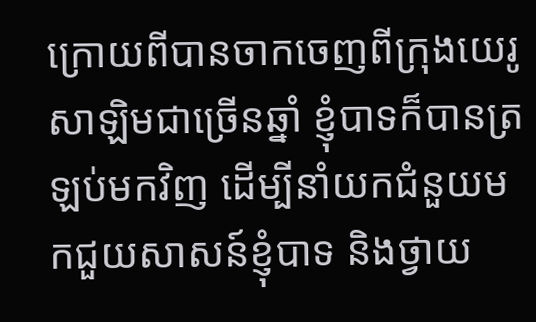ក្រោយពីបានចាកចេញពីក្រុងយេរូសាឡិមជាច្រើនឆ្នាំ ខ្ញុំបាទក៏បានត្រឡប់មកវិញ ដើម្បីនាំយកជំនួយមកជួយសាសន៍ខ្ញុំបាទ និងថ្វាយ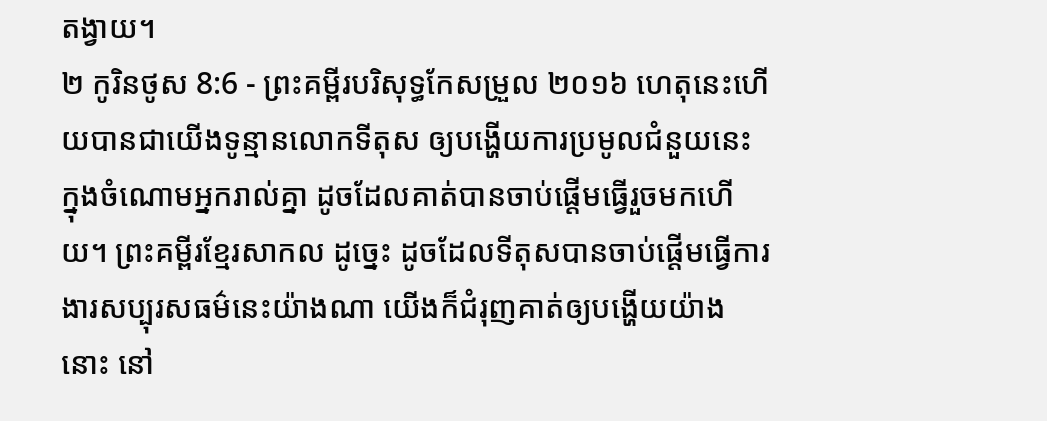តង្វាយ។
២ កូរិនថូស 8:6 - ព្រះគម្ពីរបរិសុទ្ធកែសម្រួល ២០១៦ ហេតុនេះហើយបានជាយើងទូន្មានលោកទីតុស ឲ្យបង្ហើយការប្រមូលជំនួយនេះ ក្នុងចំណោមអ្នករាល់គ្នា ដូចដែលគាត់បានចាប់ផ្តើមធ្វើរួចមកហើយ។ ព្រះគម្ពីរខ្មែរសាកល ដូច្នេះ ដូចដែលទីតុសបានចាប់ផ្ដើមធ្វើការងារសប្បុរសធម៌នេះយ៉ាងណា យើងក៏ជំរុញគាត់ឲ្យបង្ហើយយ៉ាងនោះ នៅ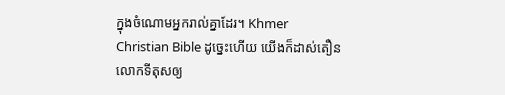ក្នុងចំណោមអ្នករាល់គ្នាដែរ។ Khmer Christian Bible ដូច្នេះហើយ យើងក៏ដាស់តឿនលោកទីតុសឲ្យ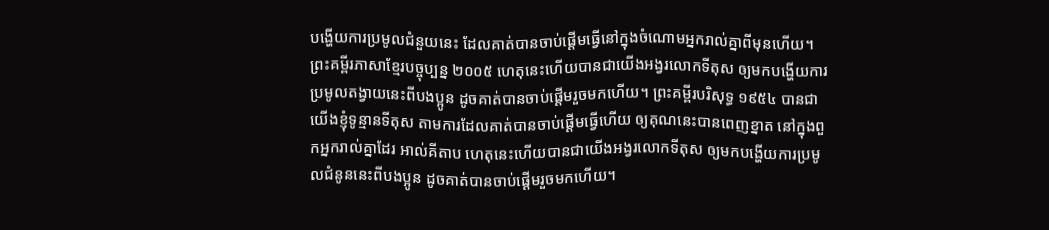បង្ហើយការប្រមូលជំនួយនេះ ដែលគាត់បានចាប់ផ្ដើមធ្វើនៅក្នុងចំណោមអ្នករាល់គ្នាពីមុនហើយ។ ព្រះគម្ពីរភាសាខ្មែរបច្ចុប្បន្ន ២០០៥ ហេតុនេះហើយបានជាយើងអង្វរលោកទីតុស ឲ្យមកបង្ហើយការប្រមូលតង្វាយនេះពីបងប្អូន ដូចគាត់បានចាប់ផ្ដើមរួចមកហើយ។ ព្រះគម្ពីរបរិសុទ្ធ ១៩៥៤ បានជាយើងខ្ញុំទូន្មានទីតុស តាមការដែលគាត់បានចាប់ផ្តើមធ្វើហើយ ឲ្យគុណនេះបានពេញខ្នាត នៅក្នុងពួកអ្នករាល់គ្នាដែរ អាល់គីតាប ហេតុនេះហើយបានជាយើងអង្វរលោកទីតុស ឲ្យមកបង្ហើយការប្រមូលជំនូននេះពីបងប្អូន ដូចគាត់បានចាប់ផ្ដើមរួចមកហើយ។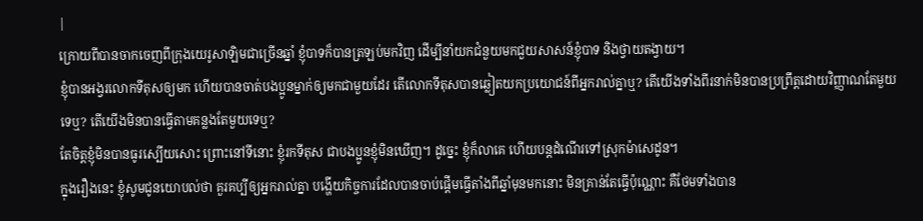|
ក្រោយពីបានចាកចេញពីក្រុងយេរូសាឡិមជាច្រើនឆ្នាំ ខ្ញុំបាទក៏បានត្រឡប់មកវិញ ដើម្បីនាំយកជំនួយមកជួយសាសន៍ខ្ញុំបាទ និងថ្វាយតង្វាយ។
ខ្ញុំបានអង្វរលោកទីតុសឲ្យមក ហើយបានចាត់បងប្អូនម្នាក់ឲ្យមកជាមួយដែរ តើលោកទីតុសបានឆ្លៀតយកប្រយោជន៍ពីអ្នករាល់គ្នាឬ? តើយើងទាំងពីរនាក់មិនបានប្រព្រឹត្តដោយវិញ្ញាណតែមួយទេឬ? តើយើងមិនបានធ្វើតាមគន្លងតែមួយទេឬ?
តែចិត្តខ្ញុំមិនបានធូរស្បើយសោះ ព្រោះនៅទីនោះ ខ្ញុំរកទីតុស ជាបងប្អូនខ្ញុំមិនឃើញ។ ដូច្នេះ ខ្ញុំក៏លាគេ ហើយបន្តដំណើរទៅស្រុកម៉ាសេដូន។
ក្នុងរឿងនេះ ខ្ញុំសូមជូនយោបល់ថា គួរគប្បីឲ្យអ្នករាល់គ្នា បង្ហើយកិច្ចការដែលបានចាប់ផ្តើមធ្វើតាំងពីឆ្នាំមុនមកនោះ មិនគ្រាន់តែធ្វើប៉ុណ្ណោះ គឺថែមទាំងបាន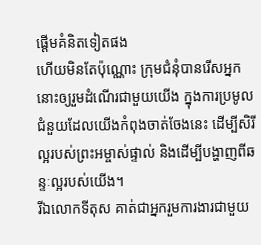ផ្ដើមគំនិតទៀតផង
ហើយមិនតែប៉ុណ្ណោះ ក្រុមជំនុំបានរើសអ្នកនោះឲ្យរួមដំណើរជាមួយយើង ក្នុងការប្រមូលជំនួយដែលយើងកំពុងចាត់ចែងនេះ ដើម្បីសិរីល្អរបស់ព្រះអម្ចាស់ផ្ទាល់ និងដើម្បីបង្ហាញពីឆន្ទៈល្អរបស់យើង។
រីឯលោកទីតុស គាត់ជាអ្នករួមការងារជាមួយ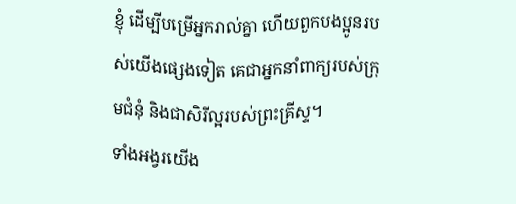ខ្ញុំ ដើម្បីបម្រើអ្នករាល់គ្នា ហើយពួកបងប្អូនរបស់យើងផ្សេងទៀត គេជាអ្នកនាំពាក្យរបស់ក្រុមជំនុំ និងជាសិរីល្អរបស់ព្រះគ្រីស្ទ។
ទាំងអង្វរយើង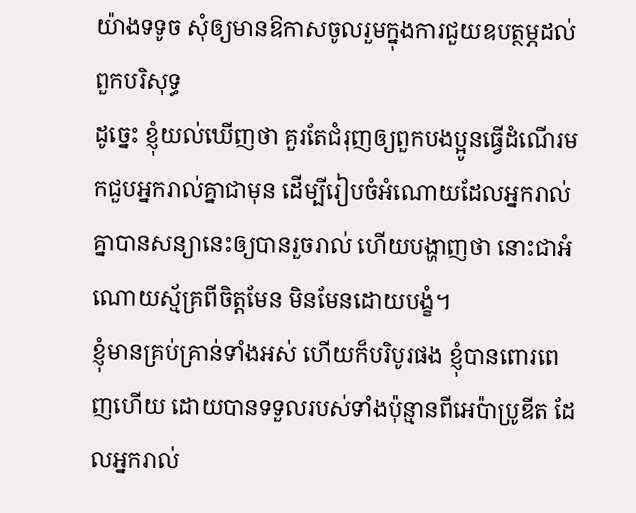យ៉ាងទទូច សុំឲ្យមានឱកាសចូលរួមក្នុងការជួយឧបត្ថម្ភដល់ពួកបរិសុទ្ធ
ដូច្នេះ ខ្ញុំយល់ឃើញថា គួរតែជំរុញឲ្យពួកបងប្អូនធ្វើដំណើរមកជួបអ្នករាល់គ្នាជាមុន ដើម្បីរៀបចំអំណោយដែលអ្នករាល់គ្នាបានសន្យានេះឲ្យបានរួចរាល់ ហើយបង្ហាញថា នោះជាអំណោយស្ម័គ្រពីចិត្តមែន មិនមែនដោយបង្ខំ។
ខ្ញុំមានគ្រប់គ្រាន់ទាំងអស់ ហើយក៏បរិបូរផង ខ្ញុំបានពោរពេញហើយ ដោយបានទទួលរបស់ទាំងប៉ុន្មានពីអេប៉ាប្រូឌីត ដែលអ្នករាល់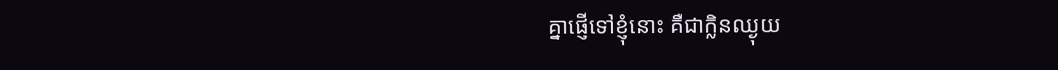គ្នាផ្ញើទៅខ្ញុំនោះ គឺជាក្លិនឈ្ងុយ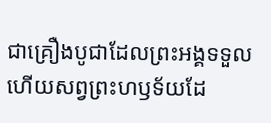ជាគ្រឿងបូជាដែលព្រះអង្គទទួល ហើយសព្វព្រះហឫទ័យដែ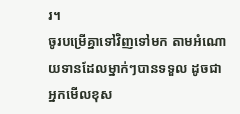រ។
ចូរបម្រើគ្នាទៅវិញទៅមក តាមអំណោយទានដែលម្នាក់ៗបានទទួល ដូចជាអ្នកមើលខុស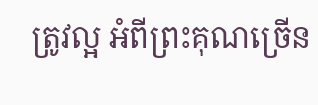ត្រូវល្អ អំពីព្រះគុណច្រើន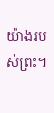យ៉ាងរបស់ព្រះ។